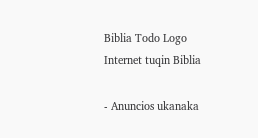Biblia Todo Logo
Internet tuqin Biblia

- Anuncios ukanaka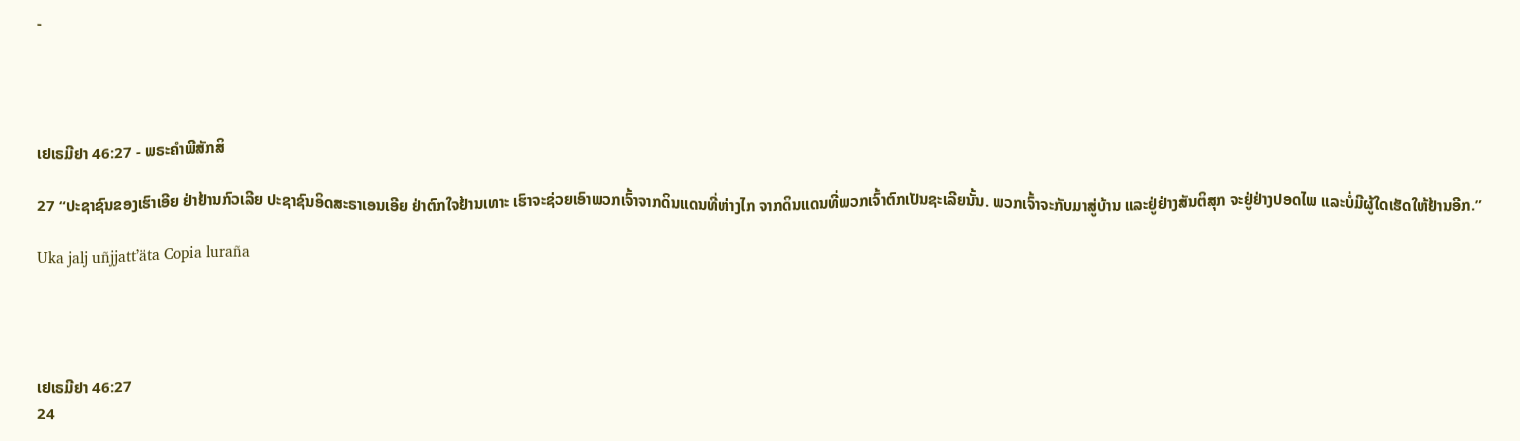-




ເຢເຣມີຢາ 46:27 - ພຣະຄຳພີສັກສິ

27 “ປະຊາຊົນຂອງເຮົາເອີຍ ຢ່າຢ້ານກົວເລີຍ ປະຊາຊົນອິດສະຣາເອນເອີຍ ຢ່າຕົກໃຈຢ້ານເທາະ ເຮົາຈະຊ່ວຍເອົາພວກເຈົ້າຈາກດິນແດນທີ່ຫ່າງໄກ ຈາກດິນແດນທີ່ພວກເຈົ້າຕົກເປັນຊະເລີຍນັ້ນ. ພວກເຈົ້າຈະກັບມາສູ່ບ້ານ ແລະຢູ່ຢ່າງສັນຕິສຸກ ຈະຢູ່ຢ່າງປອດໄພ ແລະບໍ່ມີຜູ້ໃດເຮັດໃຫ້ຢ້ານອີກ.”

Uka jalj uñjjattʼäta Copia luraña




ເຢເຣມີຢາ 46:27
24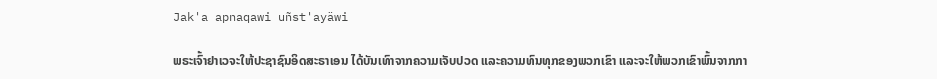Jak'a apnaqawi uñst'ayäwi

ພຣະເຈົ້າຢາເວຈະໃຫ້ປະຊາຊົນອິດສະຣາເອນ ໄດ້ບັນເທົາຈາກຄວາມເຈັບປວດ ແລະຄວາມທົນທຸກຂອງພວກເຂົາ ແລະຈະໃຫ້ພວກເຂົາພົ້ນຈາກກາ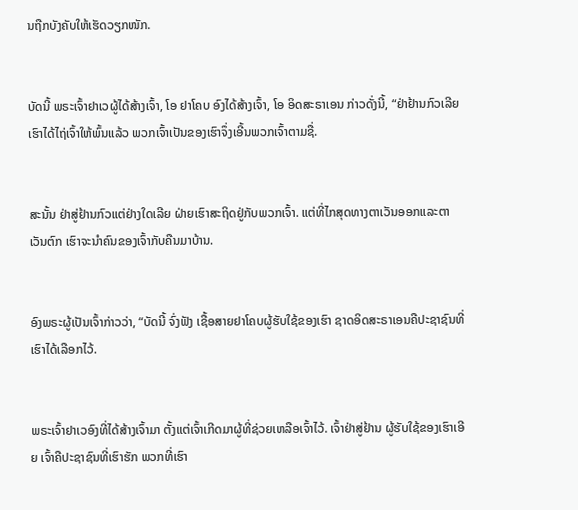ນຖືກບັງຄັບໃຫ້ເຮັດວຽກໜັກ.


ບັດນີ້ ພຣະເຈົ້າຢາເວຜູ້ໄດ້ສ້າງເຈົ້າ, ໂອ ຢາໂຄບ ອົງໄດ້ສ້າງເຈົ້າ, ໂອ ອິດສະຣາເອນ ກ່າວດັ່ງນີ້, “ຢ່າຢ້ານກົວເລີຍ ເຮົາໄດ້ໄຖ່ເຈົ້າໃຫ້ພົ້ນແລ້ວ ພວກເຈົ້າເປັນຂອງເຮົາຈຶ່ງເອີ້ນພວກເຈົ້າຕາມຊື່.


ສະນັ້ນ ຢ່າສູ່ຢ້ານກົວແຕ່ຢ່າງໃດເລີຍ ຝ່າຍເຮົາສະຖິດຢູ່ກັບພວກເຈົ້າ. ແຕ່ທີ່ໄກສຸດທາງຕາເວັນອອກແລະຕາເວັນຕົກ ເຮົາຈະນຳຄົນຂອງເຈົ້າກັບຄືນມາບ້ານ.


ອົງພຣະຜູ້ເປັນເຈົ້າກ່າວວ່າ, “ບັດນີ້ ຈົ່ງຟັງ ເຊື້ອສາຍຢາໂຄບຜູ້ຮັບໃຊ້ຂອງເຮົາ ຊາດອິດສະຣາເອນຄືປະຊາຊົນທີ່ເຮົາໄດ້ເລືອກໄວ້.


ພຣະເຈົ້າຢາເວອົງທີ່ໄດ້ສ້າງເຈົ້າມາ ຕັ້ງແຕ່ເຈົ້າເກີດມາຜູ້ທີ່ຊ່ວຍເຫລືອເຈົ້າໄວ້. ເຈົ້າຢ່າສູ່ຢ້ານ ຜູ້ຮັບໃຊ້ຂອງເຮົາເອີຍ ເຈົ້າຄືປະຊາຊົນທີ່ເຮົາຮັກ ພວກທີ່ເຮົາ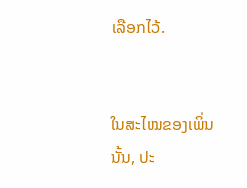ເລືອກໄວ້.


ໃນສະໄໝຂອງເພິ່ນນັ້ນ, ປະ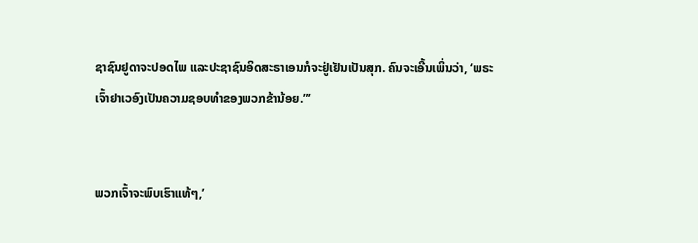ຊາຊົນຢູດາຈະປອດໄພ ແລະປະຊາຊົນອິດສະຣາເອນກໍຈະຢູ່ເຢັນເປັນສຸກ. ຄົນຈະເອີ້ນເພິ່ນວ່າ, ‘ພຣະເຈົ້າຢາເວອົງເປັນຄວາມຊອບທຳຂອງພວກຂ້ານ້ອຍ.”’


ພວກເຈົ້າຈະພົບເຮົາແທ້ໆ,’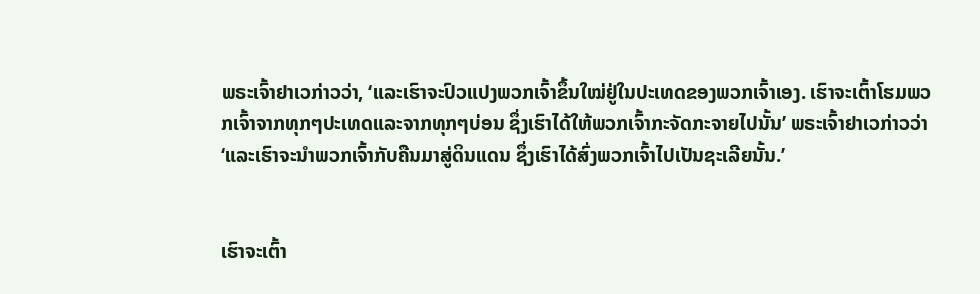ພຣະເຈົ້າຢາເວກ່າວວ່າ, ‘ແລະເຮົາຈະປົວແປງພວກເຈົ້າຂຶ້ນໃໝ່ຢູ່ໃນປະເທດຂອງພວກເຈົ້າເອງ. ເຮົາຈະເຕົ້າໂຮມພວກເຈົ້າຈາກທຸກໆປະເທດແລະຈາກທຸກໆບ່ອນ ຊຶ່ງເຮົາໄດ້ໃຫ້ພວກເຈົ້າກະຈັດກະຈາຍໄປນັ້ນ’ ພຣະເຈົ້າຢາເວກ່າວວ່າ ‘ແລະເຮົາຈະນຳພວກເຈົ້າກັບຄືນມາສູ່ດິນແດນ ຊຶ່ງເຮົາໄດ້ສົ່ງພວກເຈົ້າໄປເປັນຊະເລີຍນັ້ນ.’


ເຮົາຈະເຕົ້າ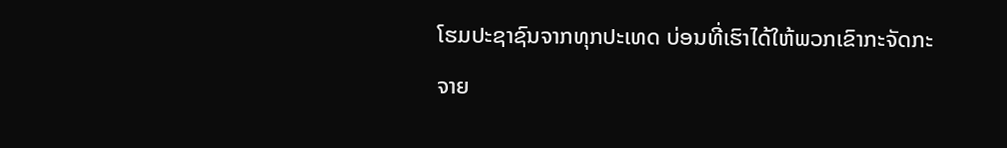ໂຮມປະຊາຊົນຈາກທຸກປະເທດ ບ່ອນທີ່ເຮົາໄດ້ໃຫ້ພວກເຂົາກະຈັດກະຈາຍ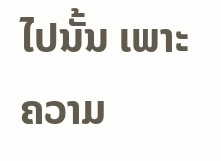ໄປນັ້ນ ເພາະຄວາມ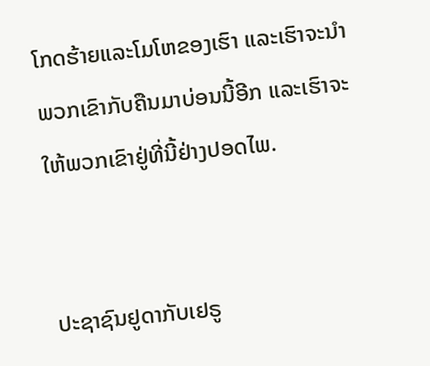ໂກດຮ້າຍແລະໂມໂຫຂອງເຮົາ ແລະເຮົາຈະນຳພວກເຂົາກັບຄືນມາບ່ອນນີ້ອີກ ແລະເຮົາຈະໃຫ້ພວກເຂົາຢູ່ທີ່ນີ້ຢ່າງປອດໄພ.


ປະຊາຊົນຢູດາກັບເຢຣູ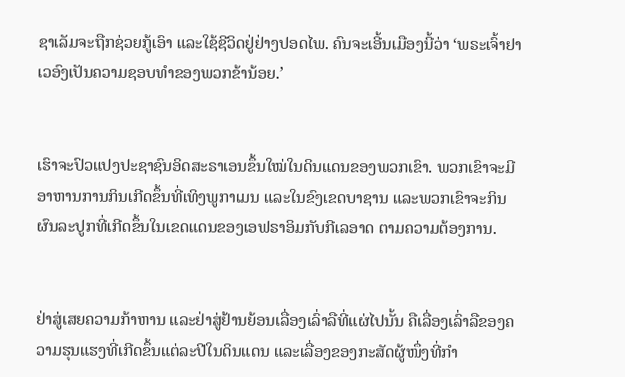ຊາເລັມຈະຖືກຊ່ວຍກູ້ເອົາ ແລະໃຊ້ຊີວິດຢູ່ຢ່າງປອດໄພ. ຄົນຈະເອີ້ນເມືອງນີ້ວ່າ ‘ພຣະເຈົ້າຢາເວອົງເປັນຄວາມຊອບທຳຂອງພວກຂ້ານ້ອຍ.’


ເຮົາຈະປົວແປງປະຊາຊົນອິດສະຣາເອນຂຶ້ນໃໝ່ໃນດິນແດນຂອງພວກເຂົາ. ພວກເຂົາຈະມີອາຫານການກິນເກີດຂຶ້ນທີ່ເທິງພູກາເມນ ແລະໃນຂົງເຂດບາຊານ ແລະພວກເຂົາຈະກິນຜົນລະປູກທີ່ເກີດຂຶ້ນໃນເຂດແດນຂອງເອຟຣາອິມກັບກີເລອາດ ຕາມຄວາມຕ້ອງການ.


ຢ່າສູ່ເສຍຄວາມກ້າຫານ ແລະຢ່າສູ່ຢ້ານຍ້ອນເລື່ອງເລົ່າລືທີ່ແຜ່ໄປນັ້ນ ຄືເລື່ອງເລົ່າລືຂອງຄວາມຮຸນແຮງທີ່ເກີດຂຶ້ນແຕ່ລະປີໃນດິນແດນ ແລະເລື່ອງຂອງກະສັດຜູ້ໜຶ່ງທີ່ກຳ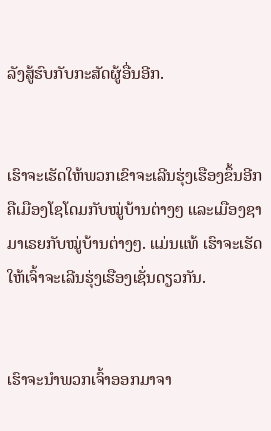ລັງສູ້ຮົບກັບກະສັດຜູ້ອື່ນອີກ.


ເຮົາຈະເຮັດໃຫ້ພວກເຂົາຈະເລີນຮຸ່ງເຮືອງຂຶ້ນອີກ ຄືເມືອງໂຊໂດມກັບໝູ່ບ້ານຕ່າງໆ ແລະເມືອງຊາມາເຣຍກັບໝູ່ບ້ານຕ່າງໆ. ແມ່ນແທ້ ເຮົາຈະເຮັດໃຫ້ເຈົ້າຈະເລີນຮຸ່ງເຮືອງເຊັ່ນດຽວກັນ.


ເຮົາຈະນຳພວກເຈົ້າອອກມາຈາ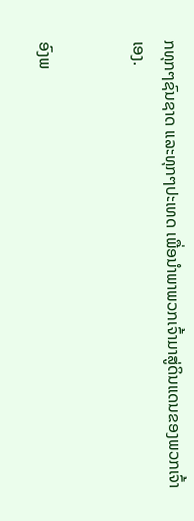ກທຸກໆຊົນຊາດ ແລະທຸກໆປະເທດ ເພື່ອນຳພາພວກເຈົ້າມາສູ່ດິນແດນຂອງພວກເຈົ້າເອງ.


ອົງພ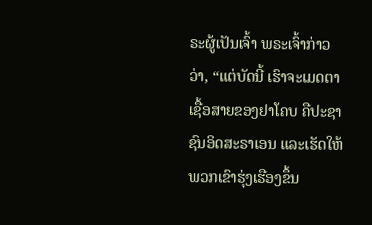ຣະຜູ້ເປັນເຈົ້າ ພຣະເຈົ້າກ່າວວ່າ, “ແຕ່ບັດນີ້ ເຮົາຈະເມດຕາເຊື້ອສາຍຂອງຢາໂຄບ ຄືປະຊາຊົນອິດສະຣາເອນ ແລະເຮັດໃຫ້ພວກເຂົາຮຸ່ງເຮືອງຂຶ້ນ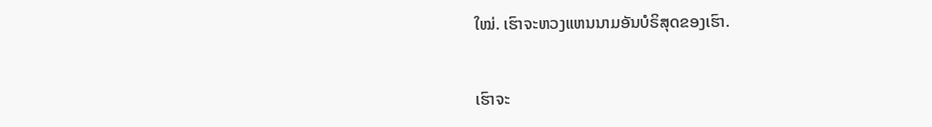ໃໝ່. ເຮົາຈະຫວງແຫນນາມອັນບໍຣິສຸດຂອງເຮົາ.


ເຮົາຈະ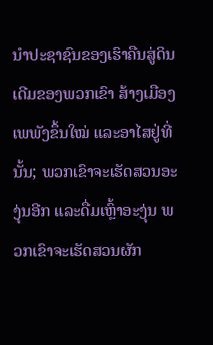ນຳປະຊາຊົນຂອງເຮົາຄືນສູ່ດິນເດີມຂອງພວກເຂົາ ສ້າງເມືອງເພພັງຂຶ້ນໃໝ່ ແລະອາໄສຢູ່ທີ່ນັ້ນ; ພວກເຂົາຈະເຮັດສວນອະງຸ່ນອີກ ແລະດື່ມເຫຼົ້າອະງຸ່ນ ພວກເຂົາຈະເຮັດສວນຜັກ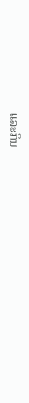ແລະກິນ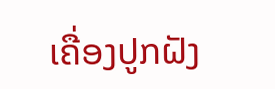ເຄື່ອງປູກຝັງ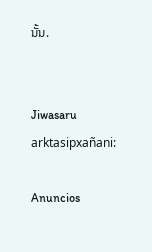ນັ້ນ.


Jiwasaru arktasipxañani:

Anuncios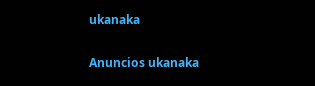ukanaka


Anuncios ukanaka